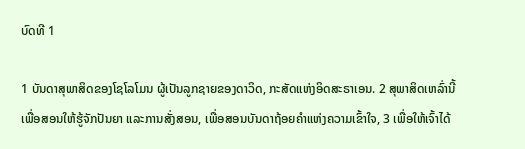ບົດທີ 1

1 ບັນດາສຸພາສິດຂອງໂຊໂລໂມນ ຜູ້ເປັນລູກຊາຍຂອງດາວິດ, ກະສັດແຫ່ງອິດສະຣາເອນ. 2 ສຸພາສິດເຫລົ່ານີ້ເພື່ອສອນໃຫ້ຮູ້ຈັກປັນຍາ ແລະການສັ່ງສອນ, ເພື່ອສອນບັນດາຖ້ອຍຄຳແຫ່ງຄວາມເຂົ້າໃຈ, 3 ເພື່ອໃຫ້ເຈົ້າໄດ້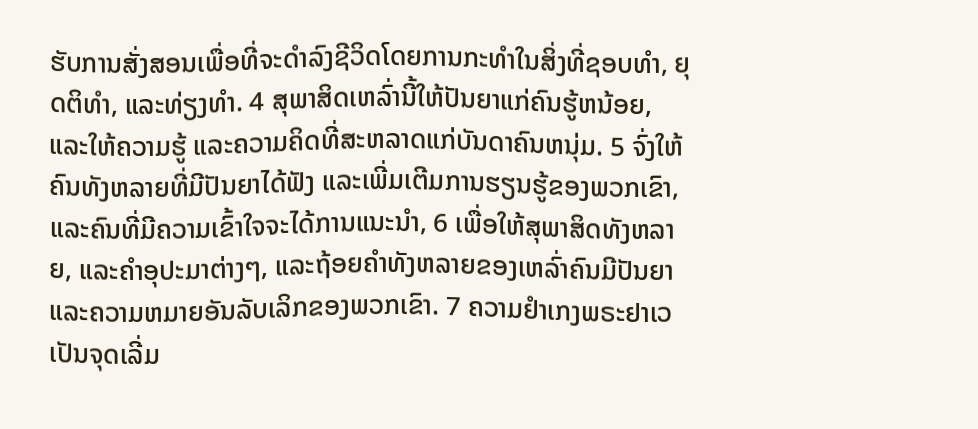ຮັບການສັ່ງສອນເພື່ອທີ່ຈະດຳລົງຊີວິດໂດຍການກະທຳໃນສິ່ງທີ່ຊອບທຳ, ຍຸດຕິທຳ, ແລະທ່ຽງທຳ. 4 ສຸພາສິດເຫລົ່ານີ້ໃຫ້ປັນຍາແກ່ຄົນຮູ້ຫນ້ອຍ, ແລະໃຫ້ຄວາມຮູ້ ແລະຄວາມຄິດທີ່ສະຫລາດແກ່ບັນດາຄົນຫນຸ່ມ. 5 ຈົ່ງໃຫ້ຄົນທັງຫລາຍທີ່ມີປັນຍາໄດ້ຟັງ ແລະເພີ່ມເຕີມການຮຽນຮູ້ຂອງພວກເຂົາ, ແລະຄົນທີ່ມີຄວາມເຂົ້າໃຈຈະໄດ້ການແນະນຳ, 6 ເພື່ອໃຫ້ສຸພາສິດທັງຫລາຍ, ແລະຄຳອຸປະມາຕ່າງໆ, ແລະຖ້ອຍຄຳທັງຫລາຍຂອງເຫລົ່າຄົນມີປັນຍາ ແລະຄວາມຫມາຍອັນລັບເລິກຂອງພວກເຂົາ. 7 ຄວາມຢຳເກງພຣະຢາເວເປັນຈຸດເລີ່ມ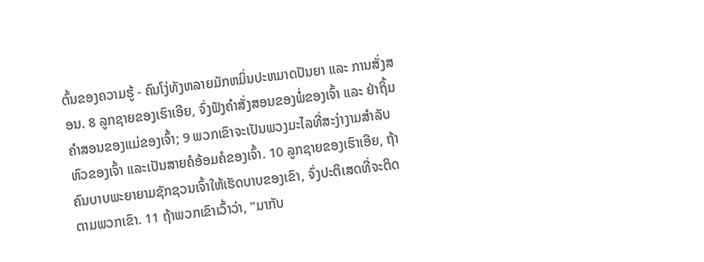ຕົ້ນຂອງຄວາມຮູ້ - ຄົນໂງ່ທັງຫລາຍມັກຫມິ່ນປະຫມາດປັນຍາ ແລະ ການສັ່ງສອນ. 8 ລູກຊາຍຂອງເຮົາເອີຍ, ຈົ່ງຟັງຄຳສັ່ງສອນຂອງພໍ່ຂອງເຈົ້າ ແລະ ຢ່າຖິ້ມຄຳສອນຂອງແມ່ຂອງເຈົ້າ; 9 ພວກເຂົາຈະເປັນພວງມະໄລທີ່ສະງ່າງາມສຳລັບຫົວຂອງເຈົ້າ ແລະເປັນສາຍຄໍອ້ອມຄໍຂອງເຈົ້າ. 10 ລູກຊາຍຂອງເຮົາເອີຍ, ຖ້າຄົນບາບພະຍາຍາມຊັກຊວນເຈົ້າໃຫ້ເຮັດບາບຂອງເຂົາ, ຈົ່ງປະຕິເສດທີ່ຈະຕິດຕາມພວກເຂົາ. 11 ຖ້າພວກເຂົາເວົ້າວ່າ, "ມາກັບ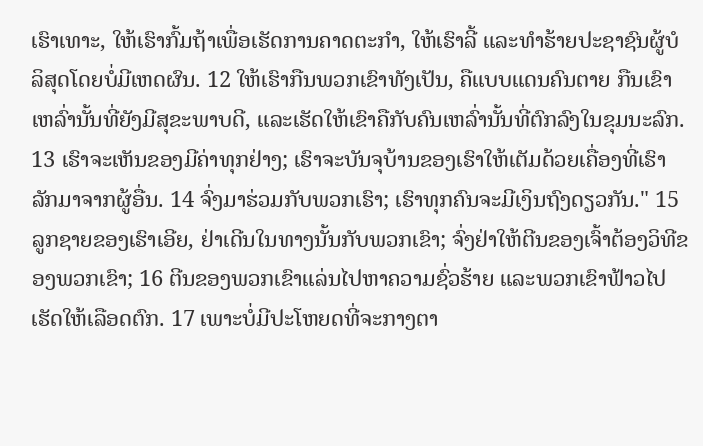ເຮົາເທາະ, ໃຫ້ເຮົາກົ້ມຖ້າເພື່ອເຮັດການຄາດຕະກຳ, ໃຫ້ເຮົາລີ້ ແລະທຳຮ້າຍປະຊາຊົນຜູ້ບໍລິສຸດໂດຍບໍ່ມີເຫດຜົນ. 12 ໃຫ້ເຮົາກືນພວກເຂົາທັງເປັນ, ຄືແບບແດນຄົນຕາຍ ກືນເຂົາເຫລົ່ານັ້ນທີ່ຍັງມີສຸຂະພາບດີ, ແລະເຮັດໃຫ້ເຂົາຄືກັບຄົນເຫລົ່ານັ້ນທີ່ຕົກລົງໃນຂຸມນະລົກ. 13 ເຮົາຈະເຫັນຂອງມີຄ່າທຸກຢ່າງ; ເຮົາຈະບັນຈຸບ້ານຂອງເຮົາໃຫ້ເຕັມດ້ວຍເຄື່ອງທີ່ເຮົາລັກມາຈາກຜູ້ອື່ນ. 14 ຈົ່ງມາຮ່ວມກັບພວກເຮົາ; ເຮົາທຸກຄົນຈະມີເງິນຖົງດຽວກັນ." 15 ລູກຊາຍຂອງເຮົາເອີຍ, ຢ່າເດີນໃນທາງນັ້ນກັບພວກເຂົາ; ຈົ່ງຢ່າໃຫ້ຕີນຂອງເຈົ້າຕ້ອງວິທີຂອງພວກເຂົາ; 16 ຕີນຂອງພວກເຂົາແລ່ນໄປຫາຄວາມຊົ່ວຮ້າຍ ແລະພວກເຂົາຟ້າວໄປເຮັດໃຫ້ເລືອດຕົກ. 17 ເພາະບໍ່ມີປະໂຫຍດທີ່ຈະກາງຕາ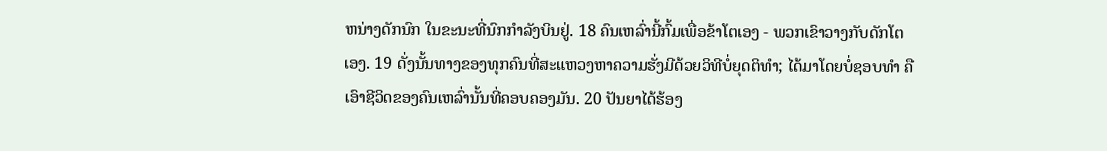ຫນ່າງດັກນົກ ໃນຂະນະທີ່ນົກກຳລັງບິນຢູ່. 18 ຄົນເຫລົ່ານີ້ກົ້ມເພື່ອຂ້າໂຕເອງ - ພວກເຂົາວາງກັບດັກໂຕເອງ. 19 ດັ່ງນັ້ນທາງຂອງທຸກຄົນທີ່ສະແຫວງຫາຄວາມຮັ່ງມີດ້ວຍວິທີບໍ່ຍຸດຕິທຳ; ໄດ້ມາໂດຍບໍ່ຊອບທຳ ຄືເອົາຊີວິດຂອງຄົນເຫລົ່ານັ້ນທີ່ຄອບຄອງມັນ. 20 ປັນຍາໄດ້ຮ້ອງ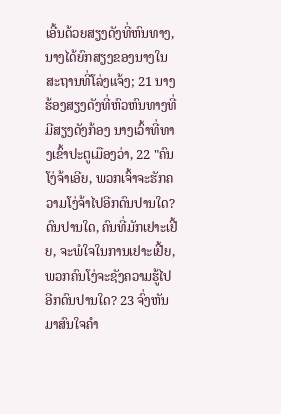ເອີ້ນດ້ວຍສຽງດັງທີ່ຫົນທາງ, ນາງໄດ້ຍົກສຽງຂອງນາງໃນສະຖານທີ່ໂລ່ງແຈ້ງ; 21 ນາງຮ້ອງສຽງດັງທີ່ຫົວຫົນທາງທີ່ມີສຽງດັງກ້ອງ ນາງເວົ້າທີ່ທາງເຂົ້າປະຕູເມືອງວ່າ, 22 "ຄົນໂງ່ຈ້າເອີຍ, ພວກເຈົ້າຈະຮັກຄວາມໂງ່ຈ້າໄປອີກດົນປານໃດ? ດົນປານໃດ, ຄົນທີ່ມັກເຢາະເຢີ້ຍ, ຈະພໍໃຈໃນການເຢາະເຢີ້ຍ, ພວກຄົນໂງ່ຈະຊັງຄວາມຮູ້ໄປອີກດົນປານໃດ? 23 ຈົ່ງຫັນມາສົນໃຈຄຳ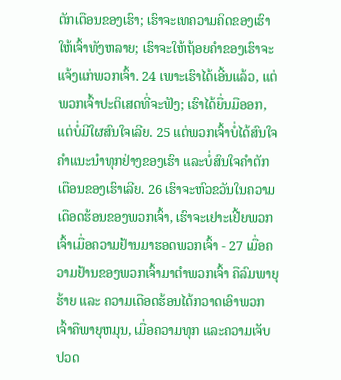ຕັກເຕືອນຂອງເຮົາ; ເຮົາຈະເທຄວາມຄິດຂອງເຮົາໃຫ້ເຈົ້າທັງຫລາຍ; ເຮົາຈະໃຫ້ຖ້ອຍຄຳຂອງເຮົາຈະແຈ້ງແກ່ພວກເຈົ້າ. 24 ເພາະເຮົາໄດ້ເອີ້ນແລ້ວ, ແຕ່ພວກເຈົ້າປະຕິເສດທີ່ຈະຟັງ; ເຮົາໄດ້ຍື່ນມືອອກ, ແຕ່ບໍ່ມີໃຜສົນໃຈເລີຍ. 25 ແຕ່ພວກເຈົ້າບໍ່ໄດ້ສົນໃຈຄຳແນະນຳທຸກຢ່າງຂອງເຮົາ ແລະບໍ່ສົນໃຈຄຳຕັກເຕືອນຂອງເຮົາເລີຍ. 26 ເຮົາຈະຫົວຂວັນໃນຄວາມເດືອດຮ້ອນຂອງພວກເຈົ້າ, ເຮົາຈະເຢາະເຢີ້ຍພວກເຈົ້າເມື່ອຄວາມຢ້ານມາຮອດພວກເຈົ້າ - 27 ເມື່ອຄວາມຢ້ານຂອງພວກເຈົ້າມາຕຳພວກເຈົ້າ ຄືລົມພາຍຸຮ້າຍ ແລະ ຄວາມເດືອດຮ້ອນໄດ້ກວາດເອົາພວກເຈົ້າຄືພາຍຸຫມຸນ, ເມື່ອຄວາມທຸກ ແລະຄວາມເຈັບປວດ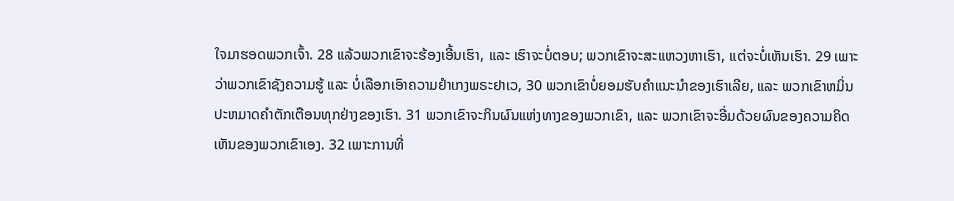ໃຈມາຮອດພວກເຈົ້າ. 28 ແລ້ວພວກເຂົາຈະຮ້ອງເອີ້ນເຮົາ, ແລະ ເຮົາຈະບໍ່ຕອບ; ພວກເຂົາຈະສະແຫວງຫາເຮົາ, ແຕ່ຈະບໍ່ເຫັນເຮົາ. 29 ເພາະວ່າພວກເຂົາຊັງຄວາມຮູ້ ແລະ ບໍ່ເລືອກເອົາຄວາມຢຳເກງພຣະຢາເວ, 30 ພວກເຂົາບໍ່ຍອມຮັບຄຳແນະນຳຂອງເຮົາເລີຍ, ແລະ ພວກເຂົາຫມິ່ນປະຫມາດຄຳຕັກເຕືອນທຸກຢ່າງຂອງເຮົາ. 31 ພວກເຂົາຈະກິນຜົນແຫ່ງທາງຂອງພວກເຂົາ, ແລະ ພວກເຂົາຈະອີ່ມດ້ວຍຜົນຂອງຄວາມຄິດເຫັນຂອງພວກເຂົາເອງ. 32 ເພາະການທີ່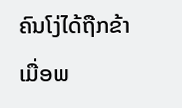ຄົນໂງ່ໄດ້ຖືກຂ້າເມື່ອພ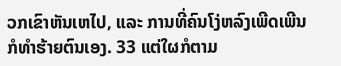ວກເຂົາຫັນເຫໄປ, ແລະ ການທີ່ຄົນໂງ່ຫລົງເພີດເພີນກໍທຳຮ້າຍຕົນເອງ. 33 ແຕ່ໃຜກໍຕາມ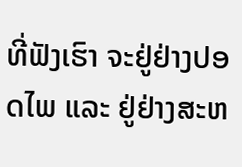ທີ່ຟັງເຮົາ ຈະຢູ່ຢ່າງປອດໄພ ແລະ ຢູ່ຢ່າງສະຫ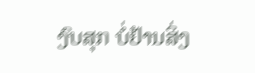ງົບສຸກ ບໍ່ຢ້ານສິ່ງ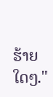ຮ້າຍໃດໆ."